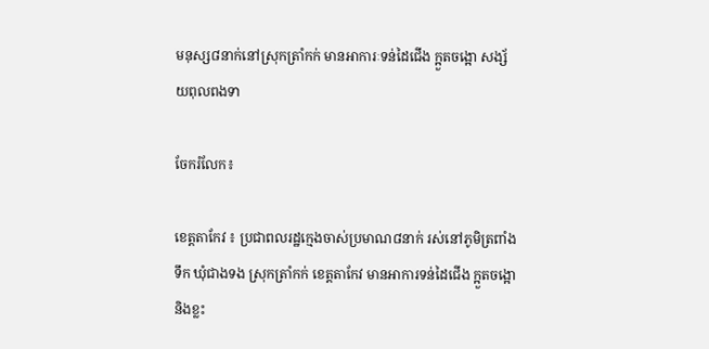មនុស្ស៨នាក់នៅស្រុកត្រាំកក់ មានអាការៈទន់ដៃជើង ក្អួតចង្អោ សង្ស័យពុលពងទា

ចែករំលែក៖

ខេត្តតាកែវ ៖ ប្រជាពលរដ្ឋក្មេងចាស់ប្រមាណ៨នាក់ រស់នៅភូមិត្រពាំងទឹក ឃុំជាងទង ស្រុកត្រាំកក់ ខេត្តតាកែវ មានអាការទន់ដៃជើង ក្អួតចង្អោ និងខ្លះ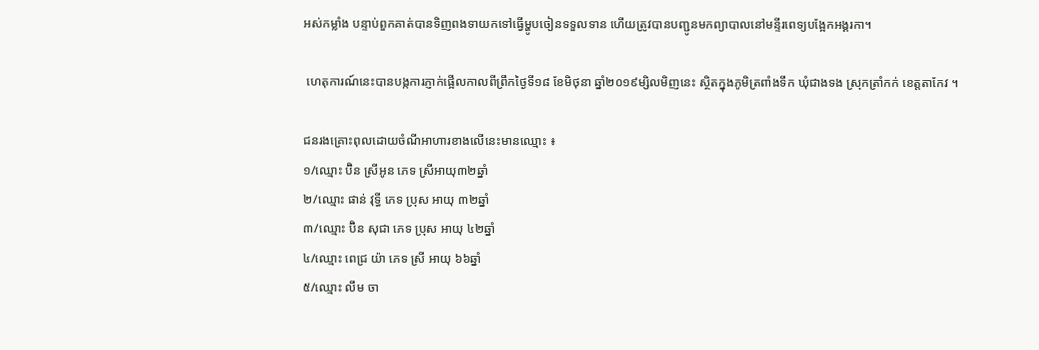អស់កម្លាំង បន្ទាប់ពួកគាត់បានទិញពងទាយកទៅធ្វើម្ហូបចៀនទទួលទាន ហើយត្រូវបានបញ្ជូនមកព្យាបាលនៅមន្ទីរពេទ្យបង្អែកអង្គរកា។

 ហេតុការណ៍នេះបានបង្កការភ្ញាក់ផ្អើលកាលពីព្រឹកថ្ងៃទី១៨ ខែមិថុនា ឆ្នាំ២០១៩ម្សិលមិញនេះ ស្ថិតក្នុងភូមិត្រពាំងទឹក ឃុំជាងទង ស្រុកត្រាំកក់ ខេត្តតាកែវ ។

ជនរងគ្រោះពុលដោយចំណីអាហារខាងលើនេះមានឈ្មោះ ៖
១/ឈ្មោះ ប៊ិន ស្រីអូន ភេទ ស្រីអាយុ៣២ឆ្នាំ
២/ឈ្មោះ ផាន់ វុទ្ធី ភេទ ប្រុស អាយុ ៣២ឆ្នាំ
៣/ឈ្មោះ ប៊ិន សុជា ភេទ ប្រុស អាយុ ៤២ឆ្នាំ
៤/ឈ្មោះ ពេជ្រ យ៉ា ភេទ ស្រី អាយុ ៦៦ឆ្នាំ
៥/ឈ្មោះ លឹម ចា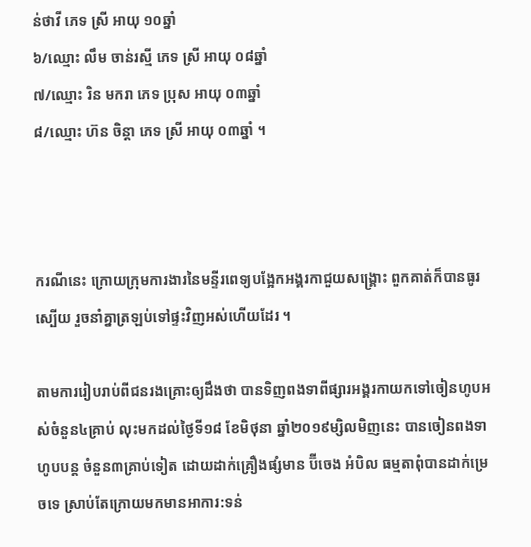ន់ថាវី ភេទ ស្រី អាយុ ១០ឆ្នាំ
៦/ឈ្មោះ លឹម ចាន់រស្មី ភេទ ស្រី អាយុ ០៨ឆ្នាំ
៧/ឈ្មោះ រិន មករា ភេទ ប្រុស អាយុ ០៣ឆ្នាំ
៨/ឈ្មោះ ហ៊ន ចិន្ដា ភេទ ស្រី អាយុ ០៣ឆ្នាំ ។



ករណីនេះ ក្រោយក្រុមការងារនៃមន្ទីរពេទ្យបង្អែកអង្គរកាជួយសង្គ្រោះ ពួកគាត់ក៏បានធូរស្បើយ រួចនាំគ្នាត្រឡប់ទៅផ្ទះវិញអស់ហើយដែរ ។

តាមការរៀបរាប់ពីជនរងគ្រោះឲ្យដឹងថា បានទិញពងទាពីផ្សារអង្គរកាយកទៅចៀនហូបអស់ចំនួន៤គ្រាប់ លុះមកដល់ថ្ងៃទី១៨ ខែមិថុនា ឆ្នាំ២០១៩ម្សិលមិញនេះ បានចៀនពងទាហូបបន្ត ចំនួន៣គ្រាប់ទៀត ដោយដាក់គ្រឿងផ្សំមាន ប៊ីចេង អំបិល ធម្មតាពុំបានដាក់ម្រេចទេ ស្រាប់តែក្រោយមកមានអាការ:ទន់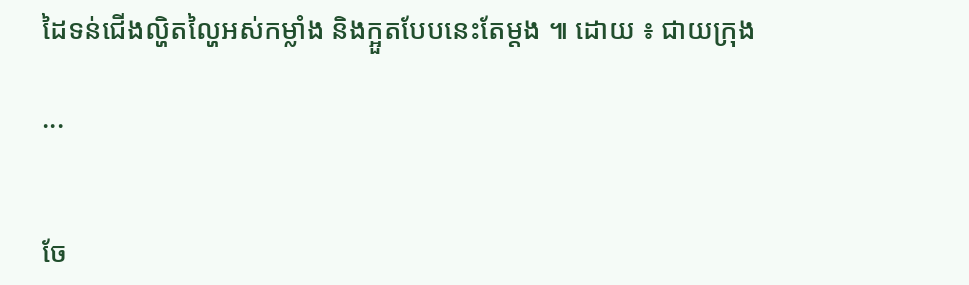ដៃទន់ជើងល្ហិតល្ហៃអស់កម្លាំង និងក្អួតបែបនេះតែម្តង ៕ ដោយ ៖ ជាយក្រុង

...


ចែ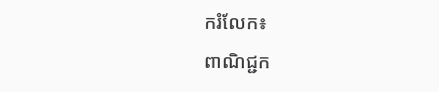ករំលែក៖
ពាណិជ្ជក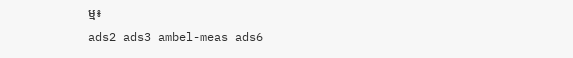ម្ម៖
ads2 ads3 ambel-meas ads6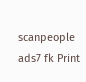scanpeople ads7 fk Print